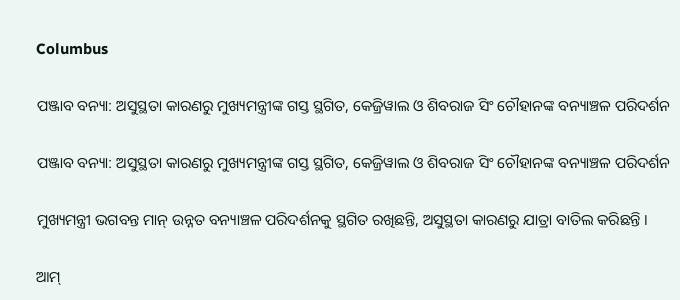Columbus

ପଞ୍ଜାବ ବନ୍ୟା: ଅସୁସ୍ଥତା କାରଣରୁ ମୁଖ୍ୟମନ୍ତ୍ରୀଙ୍କ ଗସ୍ତ ସ୍ଥଗିତ, କେଜ୍ରିୱାଲ ଓ ଶିବରାଜ ସିଂ ଚୌହାନଙ୍କ ବନ୍ୟାଞ୍ଚଳ ପରିଦର୍ଶନ

ପଞ୍ଜାବ ବନ୍ୟା: ଅସୁସ୍ଥତା କାରଣରୁ ମୁଖ୍ୟମନ୍ତ୍ରୀଙ୍କ ଗସ୍ତ ସ୍ଥଗିତ, କେଜ୍ରିୱାଲ ଓ ଶିବରାଜ ସିଂ ଚୌହାନଙ୍କ ବନ୍ୟାଞ୍ଚଳ ପରିଦର୍ଶନ

ମୁଖ୍ୟମନ୍ତ୍ରୀ ଭଗବନ୍ତ ମାନ୍ ଉନ୍ନତ ବନ୍ୟାଞ୍ଚଳ ପରିଦର୍ଶନକୁ ସ୍ଥଗିତ ରଖିଛନ୍ତି, ଅସୁସ୍ଥତା କାରଣରୁ ଯାତ୍ରା ବାତିଲ କରିଛନ୍ତି ।

ଆମ୍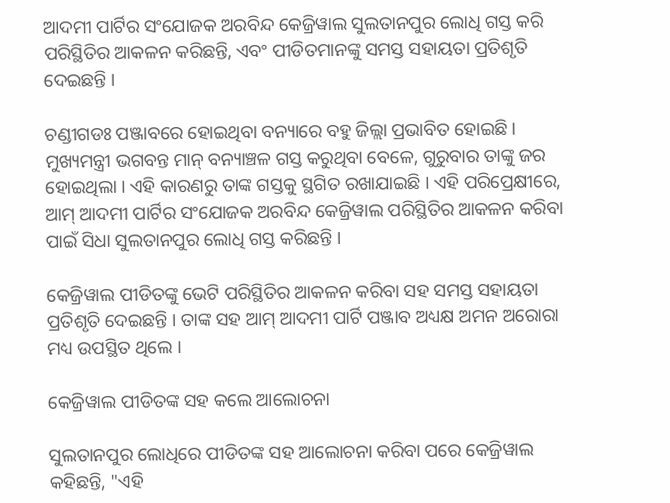ଆଦମୀ ପାର୍ଟିର ସଂଯୋଜକ ଅରବିନ୍ଦ କେଜ୍ରିୱାଲ ସୁଲତାନପୁର ଲୋଧି ଗସ୍ତ କରି ପରିସ୍ଥିତିର ଆକଳନ କରିଛନ୍ତି, ଏବଂ ପୀଡିତମାନଙ୍କୁ ସମସ୍ତ ସହାୟତା ପ୍ରତିଶୃତି ଦେଇଛନ୍ତି ।

ଚଣ୍ଡୀଗଡଃ ପଞ୍ଜାବରେ ହୋଇଥିବା ବନ୍ୟାରେ ବହୁ ଜିଲ୍ଲା ପ୍ରଭାବିତ ହୋଇଛି । ମୁଖ୍ୟମନ୍ତ୍ରୀ ଭଗବନ୍ତ ମାନ୍ ବନ୍ୟାଞ୍ଚଳ ଗସ୍ତ କରୁଥିବା ବେଳେ, ଗୁରୁବାର ତାଙ୍କୁ ଜର ହୋଇଥିଲା । ଏହି କାରଣରୁ ତାଙ୍କ ଗସ୍ତକୁ ସ୍ଥଗିତ ରଖାଯାଇଛି । ଏହି ପରିପ୍ରେକ୍ଷୀରେ, ଆମ୍ ଆଦମୀ ପାର୍ଟିର ସଂଯୋଜକ ଅରବିନ୍ଦ କେଜ୍ରିୱାଲ ପରିସ୍ଥିତିର ଆକଳନ କରିବା ପାଇଁ ସିଧା ସୁଲତାନପୁର ଲୋଧି ଗସ୍ତ କରିଛନ୍ତି ।

କେଜ୍ରିୱାଲ ପୀଡିତଙ୍କୁ ଭେଟି ପରିସ୍ଥିତିର ଆକଳନ କରିବା ସହ ସମସ୍ତ ସହାୟତା ପ୍ରତିଶୃତି ଦେଇଛନ୍ତି । ତାଙ୍କ ସହ ଆମ୍ ଆଦମୀ ପାର୍ଟି ପଞ୍ଜାବ ଅଧ୍ୟକ୍ଷ ଅମନ ଅରୋରା ମଧ୍ୟ ଉପସ୍ଥିତ ଥିଲେ ।

କେଜ୍ରିୱାଲ ପୀଡିତଙ୍କ ସହ କଲେ ଆଲୋଚନା

ସୁଲତାନପୁର ଲୋଧିରେ ପୀଡିତଙ୍କ ସହ ଆଲୋଚନା କରିବା ପରେ କେଜ୍ରିୱାଲ କହିଛନ୍ତି, "ଏହି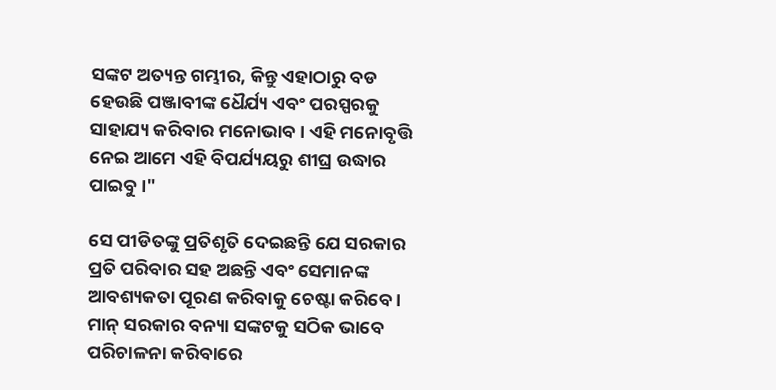ସଙ୍କଟ ଅତ୍ୟନ୍ତ ଗମ୍ଭୀର, କିନ୍ତୁ ଏହାଠାରୁ ବଡ ହେଉଛି ପଞ୍ଜାବୀଙ୍କ ଧୈର୍ଯ୍ୟ ଏବଂ ପରସ୍ପରକୁ ସାହାଯ୍ୟ କରିବାର ମନୋଭାବ । ଏହି ମନୋବୃତ୍ତି ନେଇ ଆମେ ଏହି ବିପର୍ଯ୍ୟୟରୁ ଶୀଘ୍ର ଉଦ୍ଧାର ପାଇବୁ ।"

ସେ ପୀଡିତଙ୍କୁ ପ୍ରତିଶୃତି ଦେଇଛନ୍ତି ଯେ ସରକାର ପ୍ରତି ପରିବାର ସହ ଅଛନ୍ତି ଏବଂ ସେମାନଙ୍କ ଆବଶ୍ୟକତା ପୂରଣ କରିବାକୁ ଚେଷ୍ଟା କରିବେ । ମାନ୍ ସରକାର ବନ୍ୟା ସଙ୍କଟକୁ ସଠିକ ଭାବେ ପରିଚାଳନା କରିବାରେ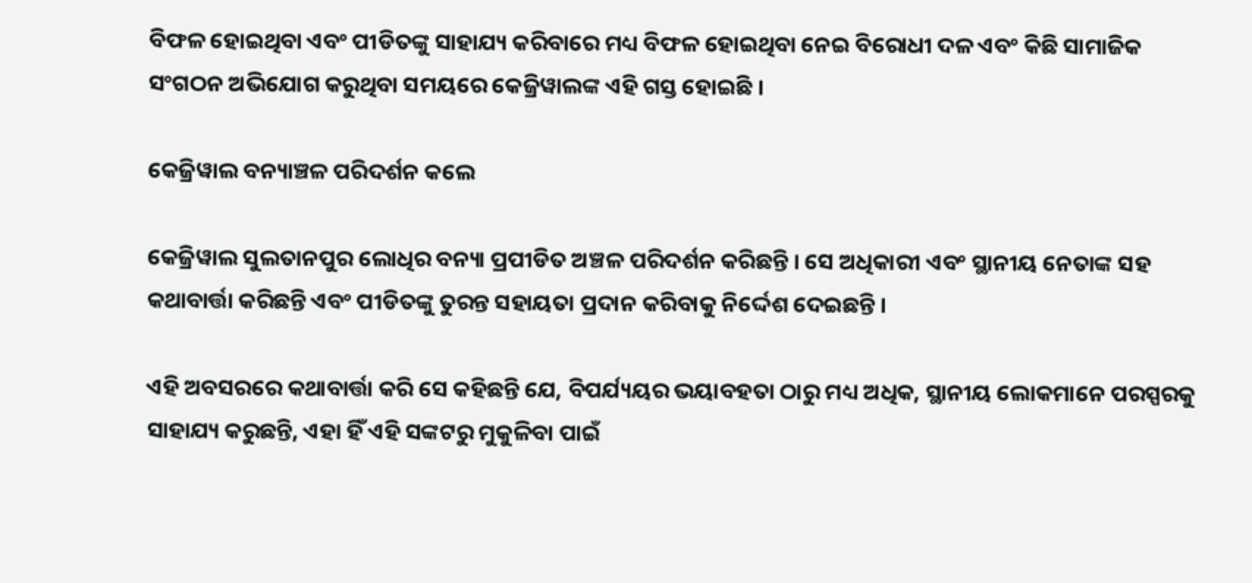ବିଫଳ ହୋଇଥିବା ଏବଂ ପୀଡିତଙ୍କୁ ସାହାଯ୍ୟ କରିବାରେ ମଧ୍ୟ ବିଫଳ ହୋଇଥିବା ନେଇ ବିରୋଧୀ ଦଳ ଏବଂ କିଛି ସାମାଜିକ ସଂଗଠନ ଅଭିଯୋଗ କରୁଥିବା ସମୟରେ କେଜ୍ରିୱାଲଙ୍କ ଏହି ଗସ୍ତ ହୋଇଛି ।

କେଜ୍ରିୱାଲ ବନ୍ୟାଞ୍ଚଳ ପରିଦର୍ଶନ କଲେ

କେଜ୍ରିୱାଲ ସୁଲତାନପୁର ଲୋଧିର ବନ୍ୟା ପ୍ରପୀଡିତ ଅଞ୍ଚଳ ପରିଦର୍ଶନ କରିଛନ୍ତି । ସେ ଅଧିକାରୀ ଏବଂ ସ୍ଥାନୀୟ ନେତାଙ୍କ ସହ କଥାବାର୍ତ୍ତା କରିଛନ୍ତି ଏବଂ ପୀଡିତଙ୍କୁ ତୁରନ୍ତ ସହାୟତା ପ୍ରଦାନ କରିବାକୁ ନିର୍ଦ୍ଦେଶ ଦେଇଛନ୍ତି ।

ଏହି ଅବସରରେ କଥାବାର୍ତ୍ତା କରି ସେ କହିଛନ୍ତି ଯେ, ବିପର୍ଯ୍ୟୟର ଭୟାବହତା ଠାରୁ ମଧ୍ୟ ଅଧିକ, ସ୍ଥାନୀୟ ଲୋକମାନେ ପରସ୍ପରକୁ ସାହାଯ୍ୟ କରୁଛନ୍ତି, ଏହା ହିଁ ଏହି ସଙ୍କଟରୁ ମୁକୁଳିବା ପାଇଁ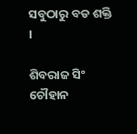ସବୁଠାରୁ ବଡ ଶକ୍ତି ।

ଶିବରାଜ ସିଂ ଚୌହାନ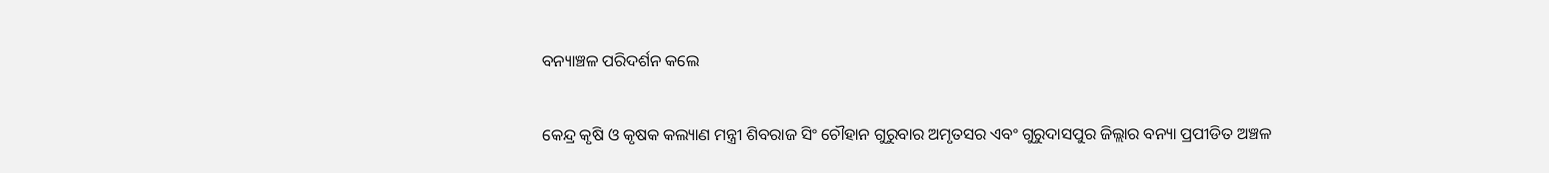ବନ୍ୟାଞ୍ଚଳ ପରିଦର୍ଶନ କଲେ

କେନ୍ଦ୍ର କୃଷି ଓ କୃଷକ କଲ୍ୟାଣ ମନ୍ତ୍ରୀ ଶିବରାଜ ସିଂ ଚୌହାନ ଗୁରୁବାର ଅମୃତସର ଏବଂ ଗୁରୁଦାସପୁର ଜିଲ୍ଲାର ବନ୍ୟା ପ୍ରପୀଡିତ ଅଞ୍ଚଳ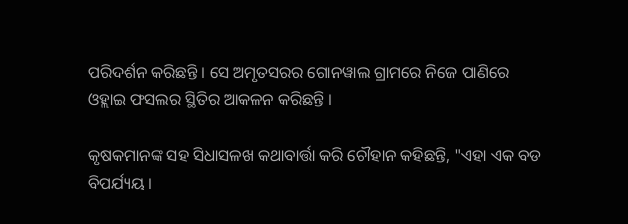ପରିଦର୍ଶନ କରିଛନ୍ତି । ସେ ଅମୃତସରର ଗୋନୱାଲ ଗ୍ରାମରେ ନିଜେ ପାଣିରେ ଓହ୍ଲାଇ ଫସଲର ସ୍ଥିତିର ଆକଳନ କରିଛନ୍ତି ।

କୃଷକମାନଙ୍କ ସହ ସିଧାସଳଖ କଥାବାର୍ତ୍ତା କରି ଚୌହାନ କହିଛନ୍ତି, "ଏହା ଏକ ବଡ ବିପର୍ଯ୍ୟୟ ।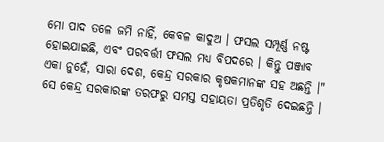ମୋ ପାଦ ତଳେ ଜମି ନାହିଁ, କେବଳ କାଦୁଅ । ଫସଲ ସମ୍ପୂର୍ଣ୍ଣ ନଷ୍ଟ ହୋଇଯାଇଛି, ଏବଂ ପରବର୍ତ୍ତୀ ଫସଲ ମଧ୍ୟ ବିପଦରେ । କିନ୍ତୁ ପଞ୍ଜାବ ଏକା ନୁହେଁ, ସାରା ଦେଶ, କେନ୍ଦ୍ର ସରକାର କୃଷକମାନଙ୍କ ସହ ଅଛନ୍ତି ।" ସେ କେନ୍ଦ୍ର ସରକାରଙ୍କ ତରଫରୁ ସମସ୍ତ ସହାୟତା ପ୍ରତିଶୃତି ଦେଇଛନ୍ତି ।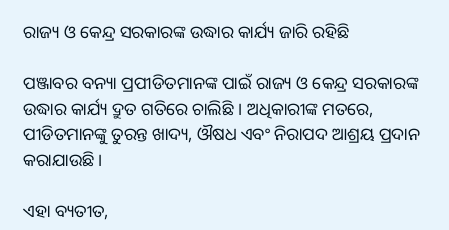ରାଜ୍ୟ ଓ କେନ୍ଦ୍ର ସରକାରଙ୍କ ଉଦ୍ଧାର କାର୍ଯ୍ୟ ଜାରି ରହିଛି

ପଞ୍ଜାବର ବନ୍ୟା ପ୍ରପୀଡିତମାନଙ୍କ ପାଇଁ ରାଜ୍ୟ ଓ କେନ୍ଦ୍ର ସରକାରଙ୍କ ଉଦ୍ଧାର କାର୍ଯ୍ୟ ଦ୍ରୁତ ଗତିରେ ଚାଲିଛି । ଅଧିକାରୀଙ୍କ ମତରେ, ପୀଡିତମାନଙ୍କୁ ତୁରନ୍ତ ଖାଦ୍ୟ, ଔଷଧ ଏବଂ ନିରାପଦ ଆଶ୍ରୟ ପ୍ରଦାନ କରାଯାଉଛି ।

ଏହା ବ୍ୟତୀତ,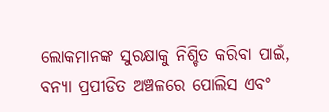ଲୋକମାନଙ୍କ ସୁରକ୍ଷାକୁ ନିଶ୍ଚିତ କରିବା ପାଇଁ, ବନ୍ୟା ପ୍ରପୀଡିତ ଅଞ୍ଚଳରେ ପୋଲିସ ଏବଂ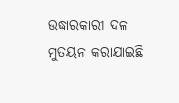ଉଦ୍ଧାରକାରୀ ଦଳ ମୁତୟନ କରାଯାଇଛି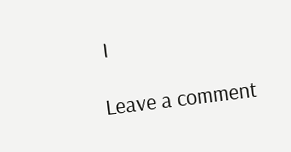।

Leave a comment